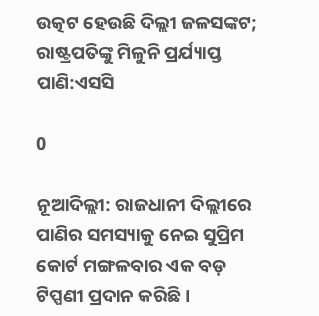ଉତ୍କଟ ହେଉଛି ଦିଲ୍ଲୀ ଜଳସଙ୍କଟ; ରାଷ୍ଟ୍ରପତିଙ୍କୁ ମିଳୁନି ପ୍ରର୍ଯ୍ୟାପ୍ତ ପାଣି:ଏସସି

0

ନୂଆଦିଲ୍ଲୀ: ରାଜଧାନୀ ଦିଲ୍ଲୀରେ ପାଣିର ସମସ୍ୟାକୁ ନେଇ ସୁପ୍ରିମ କୋର୍ଟ ମଙ୍ଗଳବାର ଏକ ବଡ଼ ଟିପ୍ପଣୀ ପ୍ରଦାନ କରିଛି।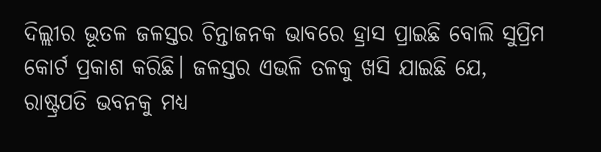ଦିଲ୍ଲୀର ଭୂତଳ ଜଳସ୍ତର ଚିନ୍ତାଜନକ ଭାବରେ ହ୍ରାସ ପ୍ରାଇଛି ବୋଲି ସୁପ୍ରିମ କୋର୍ଟ ପ୍ରକାଶ କରିଛି। ଜଳସ୍ତର ଏଭଳି ତଳକୁ ଖସି ଯାଇଛି ଯେ, ରାଷ୍ଟ୍ରପତି ଭବନକୁ ମଧ୍ୟ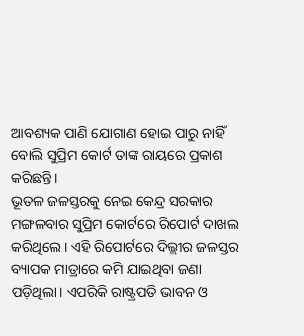ଆବଶ୍ୟକ ପାଣି ଯୋଗାଣ ହୋଇ ପାରୁ ନାହିଁ ବୋଲି ସୁପ୍ରିମ କୋର୍ଟ ତାଙ୍କ ରାୟରେ ପ୍ରକାଶ କରିଛନ୍ତି।
ଭୂତଳ ଜଳସ୍ତରକୁ ନେଇ କେନ୍ଦ୍ର ସରକାର ମଙ୍ଗଳବାର ସୁପ୍ରିମ କୋର୍ଟରେ ରିପୋର୍ଟ ଦାଖଲ କରିଥିଲେ। ଏହି ରିପୋର୍ଟରେ ଦିଲ୍ଲୀର ଜଳସ୍ତର ବ୍ୟାପକ ମାତ୍ରାରେ କମି ଯାଇଥିବା ଜଣା ପଡ଼ିଥିଲା। ଏପରିକି ରାଷ୍ଟ୍ରପତି ଭାବନ ଓ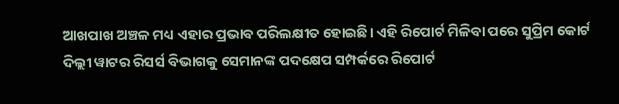ଆଖପାଖ ଅଞ୍ଚଳ ମଧ୍ୟ ଏହାର ପ୍ରଭାବ ପରିଲକ୍ଷୀତ ହୋଇଛି। ଏହି ରିପୋର୍ଟ ମିଳିବା ପରେ ସୁପ୍ରିମ କୋର୍ଟ ଦିଲ୍ଲୀ ୱାଟର ରିସର୍ସ ବିଭାଗକୁ ସେମାନଙ୍କ ପଦକ୍ଷେପ ସମ୍ପର୍କରେ ରିପୋର୍ଟ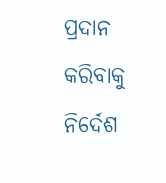ପ୍ରଦାନ କରିବାକୁ ନିର୍ଦେଶ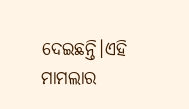ଦେଇଛନ୍ତି।ଏହି ମାମଲାର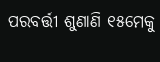ପରବର୍ତ୍ତୀ ଶୁଣାଣି ୧୫ମେକୁ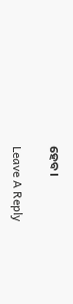ହେବ।

Leave A Reply